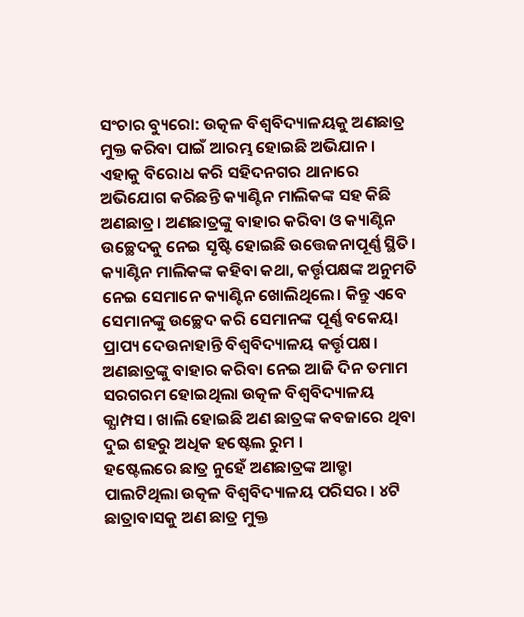ସଂଚାର ବ୍ୟୁରୋ: ଉତ୍କଳ ବିଶ୍ବବିଦ୍ୟାଳୟକୁ ଅଣଛାତ୍ର ମୁକ୍ତ କରିବା ପାଇଁ ଆରମ୍ଭ ହୋଇଛି ଅଭିଯାନ। ଏହାକୁ ବିରୋଧ କରି ସହିଦନଗର ଥାନାରେ ଅଭିଯୋଗ କରିଛନ୍ତି କ୍ୟାଣ୍ଟିନ ମାଲିକଙ୍କ ସହ କିଛି ଅଣଛାତ୍ର। ଅଣଛାତ୍ରଙ୍କୁ ବାହାର କରିବା ଓ କ୍ୟାଣ୍ଟିନ ଉଚ୍ଛେଦକୁ ନେଇ ସୃଷ୍ଟି ହୋଇଛି ଉତ୍ତେଜନାପୂର୍ଣ୍ଣ ସ୍ଥିତି। କ୍ୟାଣ୍ଟିନ ମାଲିକଙ୍କ କହିବା କଥା, କର୍ତ୍ତୃପକ୍ଷଙ୍କ ଅନୁମତି ନେଇ ସେମାନେ କ୍ୟାଣ୍ଟିନ ଖୋଲିଥିଲେ। କିନ୍ତୁ ଏବେ ସେମାନଙ୍କୁ ଉଚ୍ଛେଦ କରି ସେମାନଙ୍କ ପୂର୍ଣ୍ଣ ବକେୟା ପ୍ରାପ୍ୟ ଦେଉନାହାନ୍ତି ବିଶ୍ବବିଦ୍ୟାଳୟ କର୍ତ୍ତୃପକ୍ଷ। ଅଣଛାତ୍ରଙ୍କୁ ବାହାର କରିବା ନେଇ ଆଜି ଦିନ ତମାମ ସରଗରମ ହୋଇଥିଲା ଉତ୍କଳ ବିଶ୍ବବିଦ୍ୟାଳୟ କ୍ଯାମ୍ପସ। ଖାଲି ହୋଇଛି ଅଣ ଛାତ୍ରଙ୍କ କବଜାରେ ଥିବା ଦୁଇ ଶହରୁ ଅଧିକ ହଷ୍ଟେଲ ରୁମ ।
ହଷ୍ଟେଲରେ ଛାତ୍ର ନୁହେଁ ଅଣଛାତ୍ରଙ୍କ ଆଡ୍ଡା ପାଲଟିଥିଲା ଉତ୍କଳ ବିଶ୍ଵବିଦ୍ୟାଳୟ ପରିସର । ୪ଟି ଛାତ୍ରାବାସକୁ ଅଣ ଛାତ୍ର ମୁକ୍ତ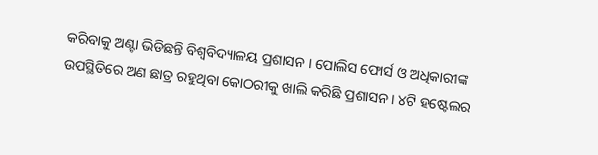କରିବାକୁ ଅଣ୍ଟା ଭିଡିଛନ୍ତି ବିଶ୍ୱବିଦ୍ୟାଳୟ ପ୍ରଶାସନ । ପୋଲିସ ଫୋର୍ସ ଓ ଅଧିକାରୀଙ୍କ ଉପସ୍ଥିତିରେ ଅଣ ଛାତ୍ର ରହୁଥିବା କୋଠରୀକୁ ଖାଲି କରିଛି ପ୍ରଶାସନ । ୪ଟି ହଷ୍ଟେଲର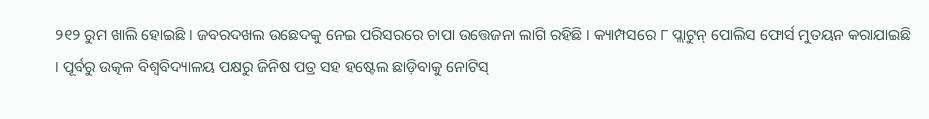୨୧୨ ରୁମ ଖାଲି ହୋଇଛି । ଜବରଦଖଲ ଉଛେଦକୁ ନେଇ ପରିସରରେ ଚାପା ଉତ୍ତେଜନା ଲାଗି ରହିଛି । କ୍ୟାମ୍ପସରେ ୮ ପ୍ଲାଟୁନ୍ ପୋଲିସ ଫୋର୍ସ ମୁତୟନ କରାଯାଇଛି । ପୂର୍ବରୁ ଉତ୍କଳ ବିଶ୍ୱବିଦ୍ୟାଳୟ ପକ୍ଷରୁ ଜିନିଷ ପତ୍ର ସହ ହଷ୍ଟେଲ ଛାଡ଼ିବାକୁ ନୋଟିସ୍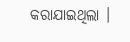କରାଯାଇଥିଲା ।